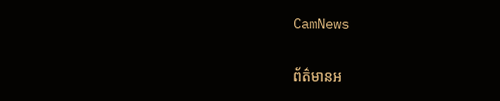CamNews

ព័ត៌មានអ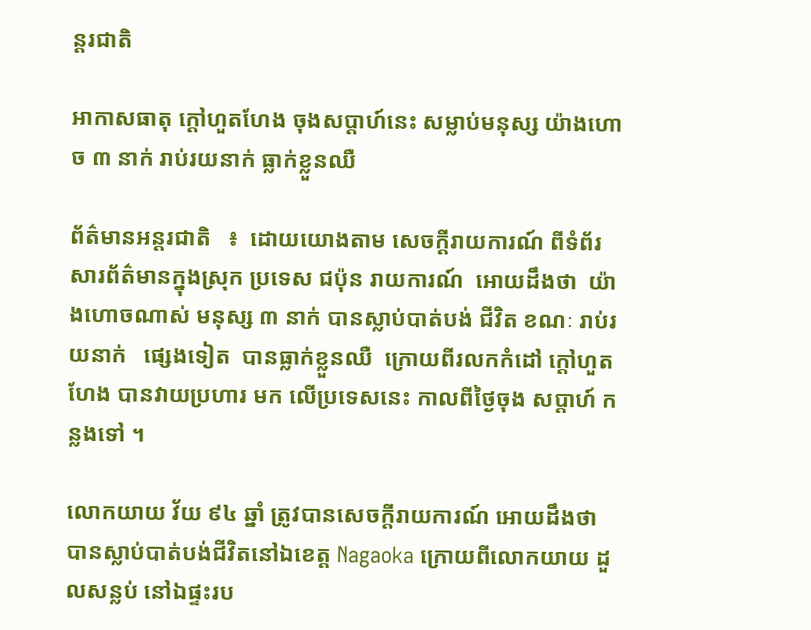ន្តរជាតិ

អាកាសធាតុ ក្តៅហួតហែង ចុងសប្តាហ៍នេះ សម្លាប់មនុស្ស យ៉ាងហោច ៣ នាក់ រាប់រយនាក់ ធ្លាក់ខ្លួនឈឺ

ព័ត៌មានអន្តរជាតិ   ៖  ដោយយោងតាម សេចក្តីរាយការណ៍ ពីទំព័រ សារព័ត៌មានក្នុងស្រុក ប្រទេស ជប៉ុន រាយការណ៍  អោយដឹងថា  យ៉ាងហោចណាស់ មនុស្ស ៣ នាក់ បានស្លាប់បាត់បង់ ជីវិត ខណៈ រាប់រយនាក់   ផ្សេងទៀត  បានធ្លាក់ខ្លួនឈឺ  ក្រោយពីរលកកំដៅ ក្តៅហួតហែង បានវាយប្រហារ មក លើប្រទេសនេះ កាលពីថ្ងៃចុង សប្តាហ៍ កន្លងទៅ ។

លោកយាយ វ័យ ៩៤ ឆ្នាំ ត្រូវបានសេចក្តីរាយការណ៍ អោយដឹងថា បានស្លាប់បាត់បង់ជីវិតនៅឯខេត្ត Nagaoka ក្រោយពីលោកយាយ ដួលសន្លប់ នៅឯផ្ទះរប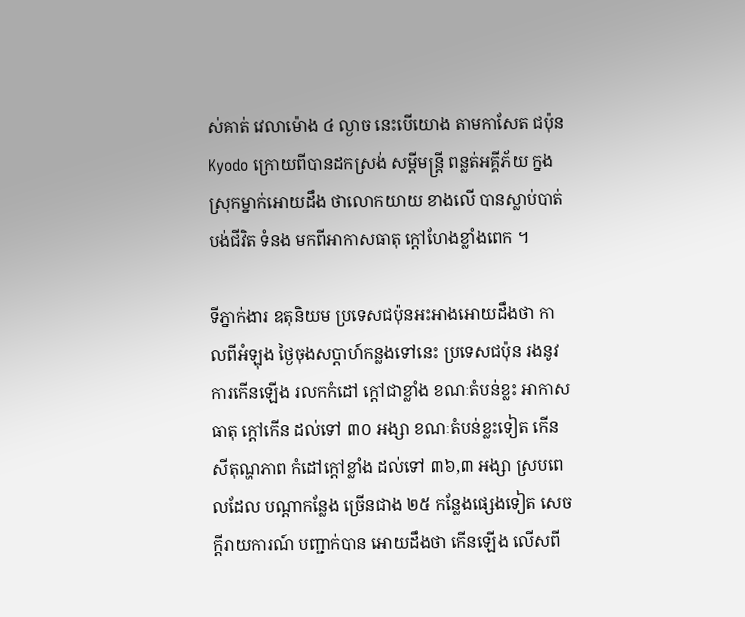ស់គាត់ វេលាម៉ោង ៤ ល្ងាច នេះបើយោង តាមកាសែត ជប៉ុន Kyodo ក្រោយពីបានដកស្រង់ សម្តីមន្រ្តី ពន្លត់អគ្គីភ័យ ក្នងស្រុកម្នាក់អោយដឹង ថាលោកយាយ ខាងលើ បានស្លាប់បាត់បង់ជីវិត ទំនង មកពីអាកាសធាតុ ក្តៅហែងខ្លាំងពេក ។

ទីភ្នាក់ងារ ឧតុនិយម ប្រទេសជប៉ុនអះអាងអោយដឹងថា កាលពីអំឡុង ថ្ងៃចុងសប្តាហ៍កន្លងទៅនេះ ប្រទេសជប៉ុន រងនូវ ការកើនឡើង រលកកំដៅ ក្តៅជាខ្លាំង ខណៈតំបន់ខ្លះ អាកាសធាតុ ក្តៅកើន ដល់ទៅ ៣០ អង្សា ខណៈតំបន់ខ្លះទៀត កើនសីតុណ្ហភាព កំដៅក្តៅខ្លាំង ដល់ទៅ ៣៦,៣ អង្សា ស្របពេលដែល បណ្តាកន្លែង ច្រើនជាង ២៥ កន្លែងផ្សេងទៀត សេចក្តីរាយការណ៍ បញ្ជាក់បាន អោយដឹងថា កើនឡើង លើសពី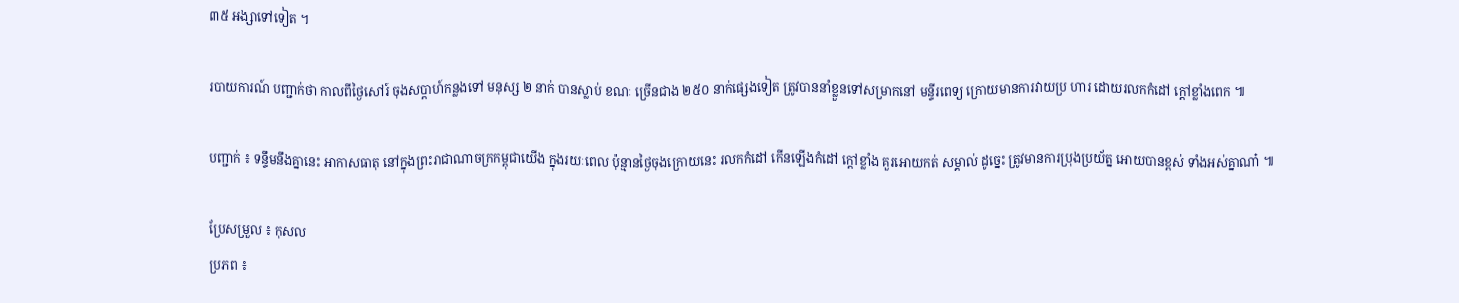៣៥ អង្សាទៅទៀត ។

របាយការណ៍ បញ្ជាក់ថា កាលពីថ្ងៃសៅរ៍ ចុងសប្តាហ៍កន្លងទៅ មនុស្ស ២ នាក់ បានស្លាប់ ខណៈ ច្រើនជាង ២៥០ នាក់ផ្សេងទៀត ត្រូវបាននាំខ្លួនទៅសម្រាកនៅ មន្ទីរពេទ្យ ក្រោយមានការវាយប្រ ហារ ដោយរលកកំដៅ ក្តៅខ្លាំងពេក ៕

បញ្ជាក់ ៖ ទន្ទឹមនឹងគ្នានេះ អាកាសធាតុ នៅក្នុងព្រះរាជាណាចក្រកម្ពុជាយើង ក្នុងរយៈពេល ប៉ុន្មានថ្ងៃចុងក្រោយនេះ រលកកំដៅ កើនឡើងកំដៅ ក្តៅខ្លាំង គួរអោយកត់ សម្គាល់ ដូច្នេះ ត្រូវមានការប្រុងប្រយ័ត្ន អោយបានខ្ពស់ ទាំងអស់គ្នាណា៎ ៕

ប្រែសម្រួល ៖ កុសល
ប្រភព ៖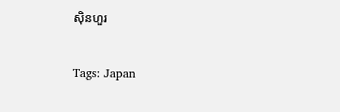ស៊ិនហួរ


Tags: Japan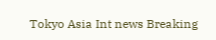Tokyo Asia Int news Breaking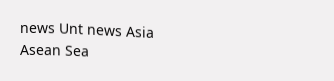news Unt news Asia Asean Sea